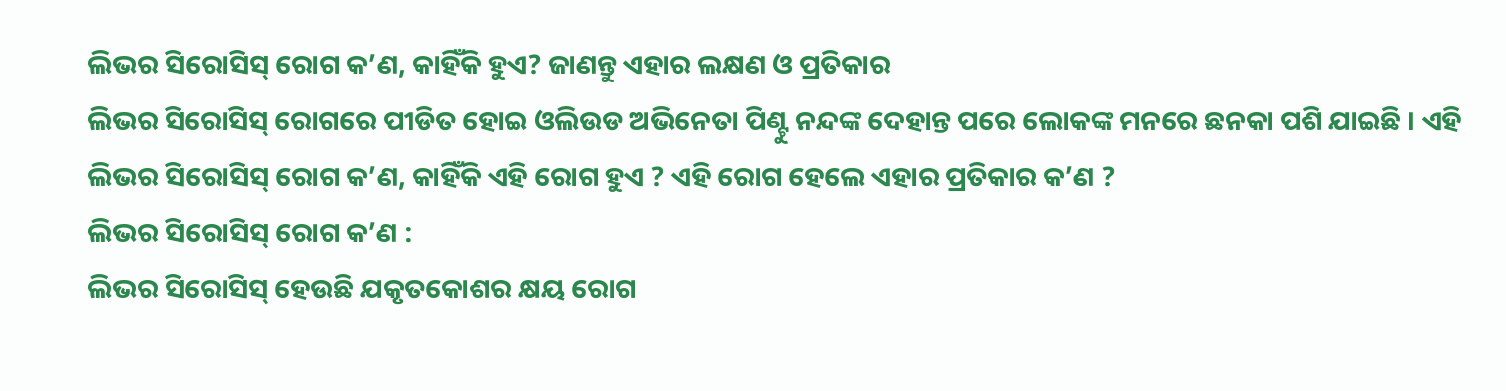ଲିଭର ସିରୋସିସ୍ ରୋଗ କ’ଣ, କାହିଁକି ହୁଏ? ଜାଣନ୍ତୁ ଏହାର ଲକ୍ଷଣ ଓ ପ୍ରତିକାର
ଲିଭର ସିରୋସିସ୍ ରୋଗରେ ପୀଡିତ ହୋଇ ଓଲିଉଡ ଅଭିନେତା ପିଣ୍ଟୁ ନନ୍ଦଙ୍କ ଦେହାନ୍ତ ପରେ ଲୋକଙ୍କ ମନରେ ଛନକା ପଶି ଯାଇଛି । ଏହି ଲିଭର ସିରୋସିସ୍ ରୋଗ କ’ଣ, କାହିଁକି ଏହି ରୋଗ ହୁଏ ? ଏହି ରୋଗ ହେଲେ ଏହାର ପ୍ରତିକାର କ’ଣ ?
ଲିଭର ସିରୋସିସ୍ ରୋଗ କ’ଣ :
ଲିଭର ସିରୋସିସ୍ ହେଉଛି ଯକୃତକୋଶର କ୍ଷୟ ରୋଗ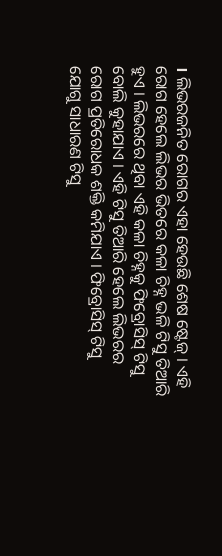। ଲିଭରଜନିତ ରୋଗର ଏହା ହେଉଛି ଶେଷ ଷ୍ଟେଜ୍ । ଏହି ରୋଗ ହେଲେ ଲିଭର ଭିତରେ କଳା ଚିହ୍ନ ଭଳି ଟିସୁ ତିଆରି ହୁଏ । ଲିଭରରେ ଥିବା ଏହି କଳା ଚିହ୍ନକୁ ଫିବ୍ରୋସିସ୍ ଟିସୁ ବୋଲି କୁହାଯାଏ । ଏହି ଟିସୁ ତିଆରି ହେଲେ ଲିଭରର ରୋଗ ପ୍ରତିରୋଧକ ଶକ୍ତି କମିଯାଏ । ଫିବ୍ରୋସିସ୍ ଟିସୁ ଯୋଗୁ ସାଧାରଣ ଟିସୁ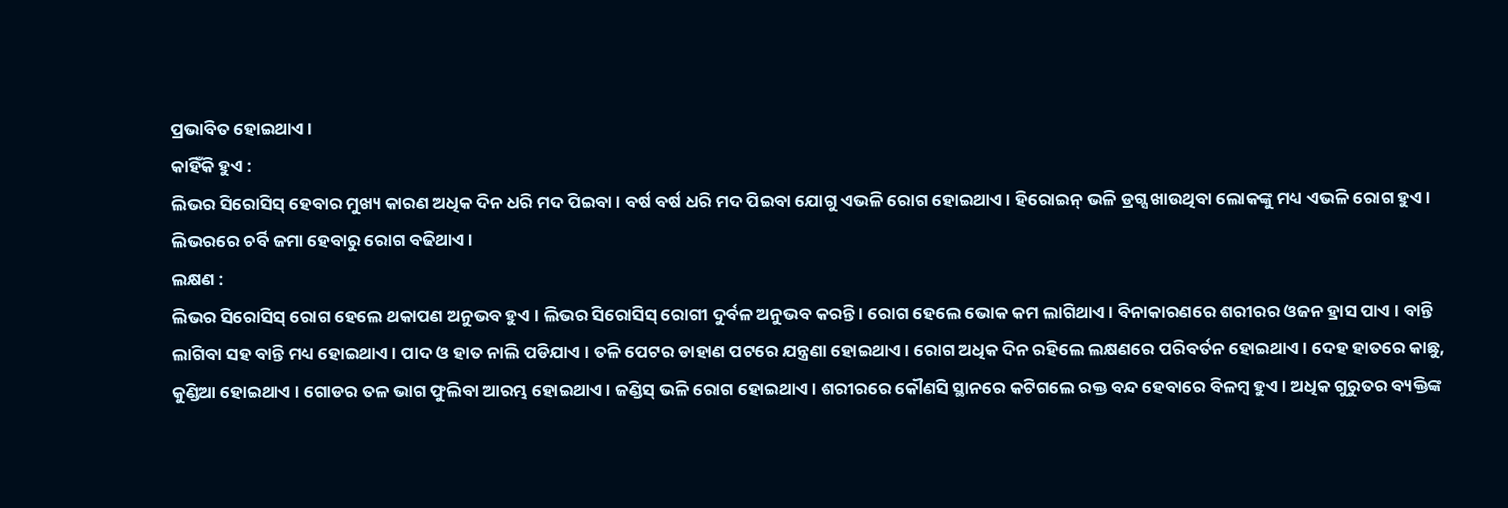ପ୍ରଭାବିତ ହୋଇଥାଏ ।
କାହିଁକି ହୁଏ :
ଲିଭର ସିରୋସିସ୍ ହେବାର ମୁଖ୍ୟ କାରଣ ଅଧିକ ଦିନ ଧରି ମଦ ପିଇବା । ବର୍ଷ ବର୍ଷ ଧରି ମଦ ପିଇବା ଯୋଗୁ ଏଭଳି ରୋଗ ହୋଇଥାଏ । ହିରୋଇନ୍ ଭଳି ଡ୍ରଗ୍ସ ଖାଉଥିବା ଲୋକଙ୍କୁ ମଧ୍ୟ ଏଭଳି ରୋଗ ହୁଏ । ଲିଭରରେ ଚର୍ବି ଜମା ହେବାରୁ ରୋଗ ବଢିଥାଏ ।
ଲକ୍ଷଣ :
ଲିଭର ସିରୋସିସ୍ ରୋଗ ହେଲେ ଥକାପଣ ଅନୁଭବ ହୁଏ । ଲିଭର ସିରୋସିସ୍ ରୋଗୀ ଦୁର୍ବଳ ଅନୁଭବ କରନ୍ତି । ରୋଗ ହେଲେ ଭୋକ କମ ଲାଗିଥାଏ । ବିନାକାରଣରେ ଶରୀରର ଓଜନ ହ୍ରାସ ପାଏ । ବାନ୍ତି ଲାଗିବା ସହ ବାନ୍ତି ମଧ୍ୟ ହୋଇଥାଏ । ପାଦ ଓ ହାତ ନାଲି ପଡିଯାଏ । ତଳି ପେଟର ଡାହାଣ ପଟରେ ଯନ୍ତ୍ରଣା ହୋଇଥାଏ । ରୋଗ ଅଧିକ ଦିନ ରହିଲେ ଲକ୍ଷଣରେ ପରିବର୍ତନ ହୋଇଥାଏ । ଦେହ ହାତରେ କାଛୁ, କୁଣ୍ଡିଆ ହୋଇଥାଏ । ଗୋଡର ତଳ ଭାଗ ଫୁଲିବା ଆରମ୍ଭ ହୋଇଥାଏ । ଜଣ୍ଡିସ୍ ଭଳି ରୋଗ ହୋଇଥାଏ । ଶରୀରରେ କୌଣସି ସ୍ଥାନରେ କଟିଗଲେ ରକ୍ତ ବନ୍ଦ ହେବାରେ ବିଳମ୍ବ ହୁଏ । ଅଧିକ ଗୁରୁତର ବ୍ୟକ୍ତିଙ୍କ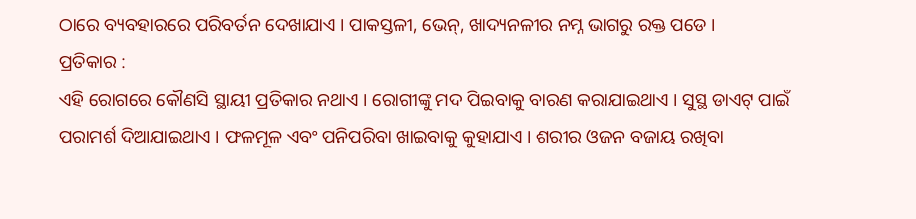ଠାରେ ବ୍ୟବହାରରେ ପରିବର୍ତନ ଦେଖାଯାଏ । ପାକସ୍ତଳୀ, ଭେନ୍, ଖାଦ୍ୟନଳୀର ନମ୍ନ ଭାଗରୁ ରକ୍ତ ପଡେ ।
ପ୍ରତିକାର :
ଏହି ରୋଗରେ କୌଣସି ସ୍ଥାୟୀ ପ୍ରତିକାର ନଥାଏ । ରୋଗୀଙ୍କୁ ମଦ ପିଇବାକୁ ବାରଣ କରାଯାଇଥାଏ । ସୁସ୍ଥ ଡାଏଟ୍ ପାଇଁ ପରାମର୍ଶ ଦିଆଯାଇଥାଏ । ଫଳମୂଳ ଏବଂ ପନିପରିବା ଖାଇବାକୁ କୁହାଯାଏ । ଶରୀର ଓଜନ ବଜାୟ ରଖିବା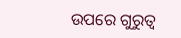ଉପରେ ଗୁରୁତ୍ୱ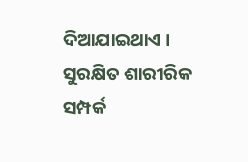ଦିଆଯାଇଥାଏ । ସୁରକ୍ଷିତ ଶାରୀରିକ ସମ୍ପର୍କ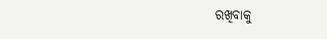ରଖିବାକୁ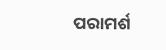ପରାମର୍ଶ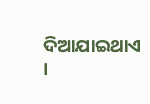ଦିଆଯାଇଥାଏ ।